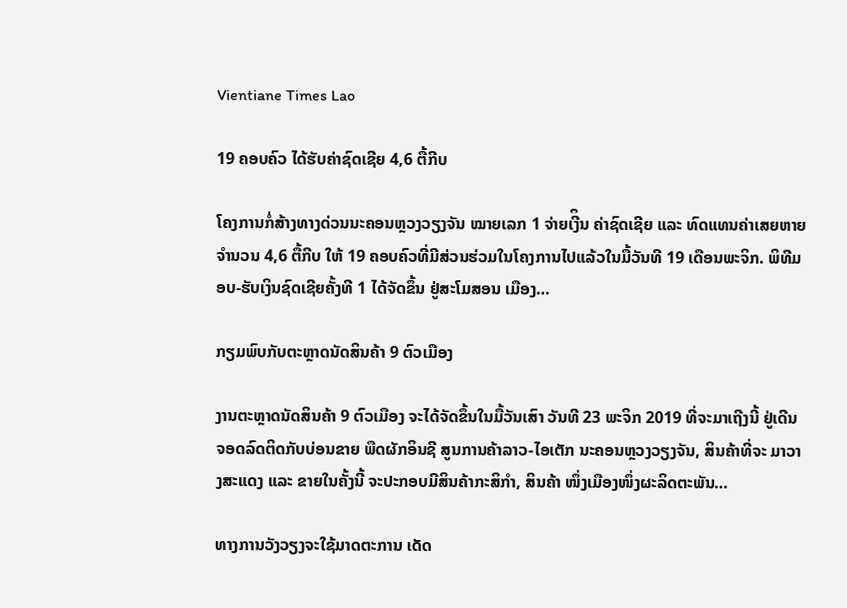Vientiane Times Lao

19 ຄອບຄົວ ໄດ້ຮັບຄ່າຊົດເຊີຍ 4,6 ຕື້ກີບ

ໂຄງການກໍ່ສ້າງທາງດ່ວນນະຄອນຫຼວງວຽງຈັນ ໝາຍເລກ 1 ຈ່າຍເງີິນ ຄ່າຊົດເຊີຍ ແລະ ທົດແທນຄ່າເສຍຫາຍ ຈຳນວນ 4,6 ຕື້ກີບ ໃຫ້ 19 ຄອບຄົວທີ່ມີສ່ວນຮ່ວມໃນໂຄງການໄປແລ້ວໃນມື້ວັນທີ 19 ເດືອນພະຈິກ. ພິທີມອບ-ຮັບເງິນຊົດເຊີຍຄັ້ງທີ 1 ໄດ້ຈັດຂຶ້ນ ຢູ່ສະໂມສອນ ເມືອງ…

ກຽມພົບກັບຕະຫຼາດນັດສິນຄ້າ 9 ຕົວເມືອງ

ງານຕະຫຼາດນັດສິນຄ້າ 9 ຕົວເມືອງ ຈະໄດ້ຈັດຂຶ້ນໃນມື້ວັນເສົາ ວັນທີ 23 ພະຈິກ 2019 ທີ່ຈະມາເຖີງນີ້ ຢູ່ເດີນຈອດລົດຕິດກັບບ່ອນຂາຍ ພືດຜັກອິນຊີ ສູນການຄ້າລາວ-ໄອເຕັກ ນະຄອນຫຼວງວຽງຈັນ, ສິນຄ້າທີ່ຈະ ມາວາງສະແດງ ແລະ ຂາຍໃນຄັ້ງນີ້ ຈະປະກອບມີສິນຄ້າກະສິກຳ, ສິນຄ້າ ໜຶ່ງເມືອງໜຶ່ງຜະລິດຕະພັນ…

ທາງການວັງວຽງຈະໃຊ້ມາດຕະການ ເດັດ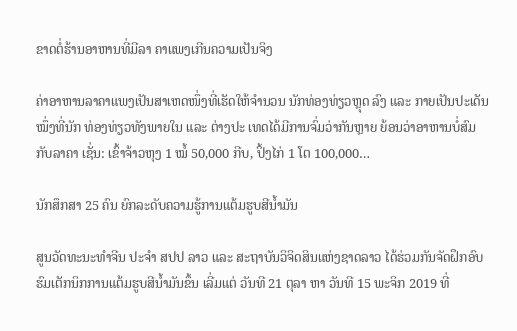ຂາດຕໍ່ຮ້ານອາຫານທີ່ມີລາ ຄາແພງເກີນຄວາມເປັນຈິງ

ຄ່າອາຫານລາຄາແພງເປັນສາເຫດໜຶ່ງທີ່ເຮັດໃຫ້ຈຳນວນ ນັກທ່ອງທ່ຽວຫຼຸດ ລົງ ແລະ ກາຍເປັນປະເດັນໝຶ່ງທີ່ນັກ ທ່ອງທ່ຽວທັງພາຍໃນ ແລະ ຕ່າງປະ ເທດໄດ້ມີການຈົ່ມວ່າກັນຫຼາຍ ຍ້ອນວ່າອາຫານບໍ່ສົມກັບລາຄາ ເຊັ່ນ: ເຂົ້າຈ້າວຫຸງ 1 ໝໍ້ 50,000 ກີບ, ປິ້ງໄກ່ 1 ໂຕ 100,000…

ນັກສຶກສາ 25 ຄົນ ຍົກລະດັບຄວາມຮູ້ການແຕ້ມຮູບສີນໍ້າມັນ

ສູນວັດທະນະທໍາຈີນ ປະຈໍາ ສປປ ລາວ ແລະ ສະຖາບັນວິຈິດສິນແຫ່ງຊາດລາວ ໄດ້ຮ່ວມກັນຈັດຝຶກອົບຮົມເຕັກນິກການແຕ້ມຮູບສີນໍ້າມັນຂຶ້ນ ເລີ່ມແຕ່ ວັນທີ 21 ຕຸລາ ຫາ ວັນທີ 15 ພະຈິກ 2019 ທີ່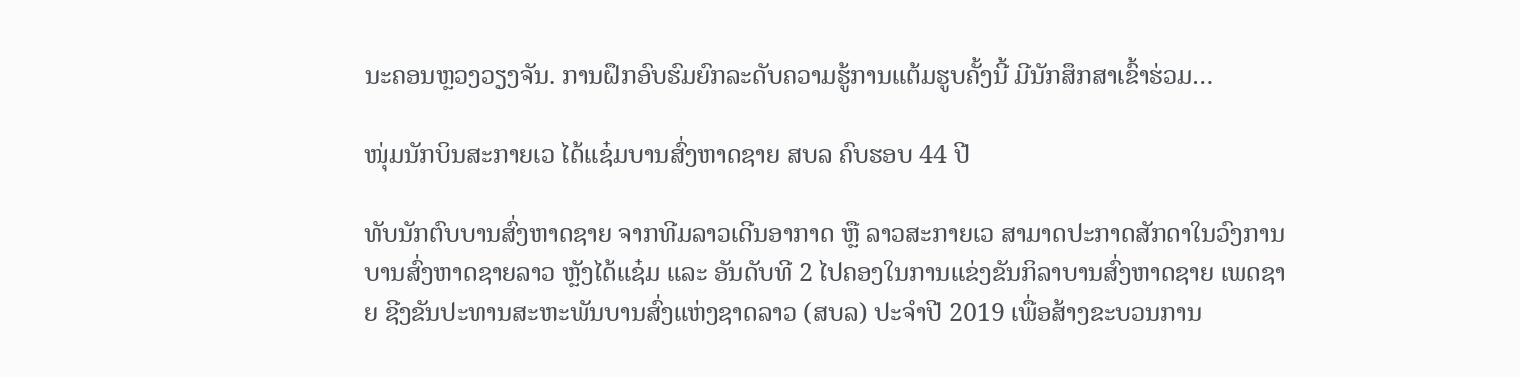ນະຄອນຫຼວງວຽງຈັນ. ການຝຶກອົບຮົມຍົກລະດັບຄວາມຮູ້ການແຕ້ມຮູບຄັ້ງນີ້ ມີນັກສຶກສາເຂົ້າຮ່ວມ…

ໜຸ່ມນັກບິນສະກາຍເວ ໄດ້ແຊ໋ມບານສົ່ງຫາດຊາຍ ສບລ ຄົບຮອບ 44 ປີ

ທັບນັກຕົບບານສົ່ງຫາດຊາຍ ຈາກທີມລາວເດີນອາກາດ ຫຼື ລາວສະກາຍເວ ສາມາດປະກາດສັກດາໃນວົງການບານສົ່ງຫາດຊາຍລາວ ຫຼັງໄດ້ແຊ໋ມ ແລະ ອັນດັບທີ 2 ໄປຄອງໃນການແຂ່ງຂັນກິລາບານສົ່ງຫາດຊາຍ ເພດຊາຍ ຊີງຂັນປະທານສະຫະພັນບານສົ່ງແຫ່ງຊາດລາວ (ສບລ) ປະຈຳປີ 2019 ເພື່ອສ້າງຂະບວນການ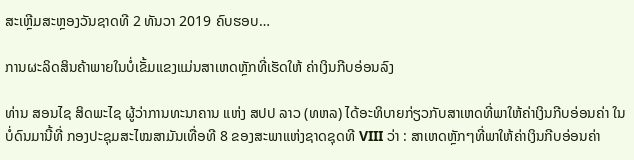ສະເຫຼີມສະຫຼອງວັນຊາດທີ 2 ທັນວາ 2019 ຄົບຮອບ…

ການຜະລິດສິນຄ້າພາຍໃນບໍ່ເຂັ້ມແຂງແມ່ນສາເຫດຫຼັກທີ່ເຮັດໃຫ້ ຄ່າເງິນກີບອ່ອນລົງ

ທ່ານ ສອນໄຊ ສິດພະໄຊ ຜູ້ວ່າການທະນາຄານ ແຫ່ງ ສປປ ລາວ (ທຫລ) ໄດ້ອະທິບາຍກ່ຽວກັບສາເຫດທີ່ພາໃຫ້ຄ່າເງິນກີບອ່ອນຄ່າ ໃນບໍ່ດົນມານີ້ທີ່ ກອງປະຊຸມສະໄໝສາມັນເທື່ອທີ 8 ຂອງສະພາແຫ່ງຊາດຊຸດທີ VIII ວ່າ : ສາເຫດຫຼັກໆທີ່ພາໃຫ້ຄ່າເງິນກີບອ່ອນຄ່າ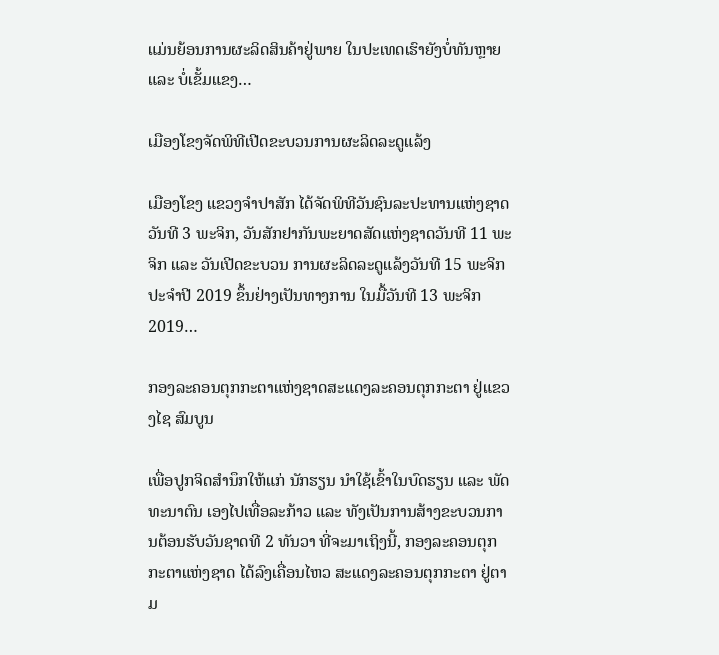ແມ່ນຍ້ອນການຜະລິດສິນຄ້າຢູ່ພາຍ ໃນປະເທດເຮົາຍັງບໍ່ທັນຫຼາຍ ແລະ ບໍ່ເຂັ້ມແຂງ…

ເມືອງໂຂງຈັດພິທີເປີດຂະບວນການຜະລິດລະດູແລ້ງ

ເມືອງໂຂງ ແຂວງຈຳປາສັກ ໄດ້ຈັດພິທີວັນຊົນລະປະທານແຫ່ງຊາດວັນທີ 3 ພະຈິກ, ວັນສັກຢາກັນພະຍາດສັດແຫ່ງຊາດວັນທີ 11 ພະຈິກ ແລະ ວັນເປີດຂະບວນ ການຜະລິດລະດູແລ້ງວັນທີ 15 ພະຈິກ ປະຈໍາປີ 2019 ຂຶ້ນຢ່າງເປັນທາງການ ໃນມື້ວັນທີ 13 ພະຈິກ 2019…

ກອງລະຄອນຕຸກກະຕາແຫ່ງຊາດສະແດງລະຄອນຕຸກກະຕາ ຢູ່ແຂວງໄຊ ສົມບູນ

ເພື່ອປູກຈິດສຳນຶກໃຫ້ແກ່ ນັກຮຽນ ນຳໃຊ້ເຂົ້າໃນບົດຮຽນ ແລະ ພັດທະນາຕົນ ເອງໄປເທື່ອລະກ້າວ ແລະ ທັງເປັນການສ້າງຂະບວນການຕ້ອນຮັບວັນຊາດທີ 2 ທັນວາ ທີ່ຈະມາເຖິງນີ້, ກອງລະຄອນຕຸກກະຕາແຫ່ງຊາດ ໄດ້ລົງເຄື່ອນໄຫວ ສະແດງລະຄອນຕຸກກະຕາ ຢູ່ຕາມ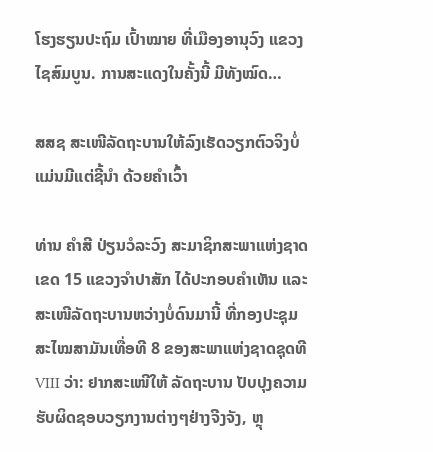ໂຮງຮຽນປະຖົມ ເປົ້າໝາຍ ທີ່ເມືອງອານຸວົງ ແຂວງໄຊສົມບູນ. ການສະແດງໃນຄັ້ງນີ້ ມີທັງໝົດ…

ສສຊ ສະເໜີລັດຖະບານໃຫ້ລົງເຮັດວຽກຕົວຈິງບໍ່ແມ່ນມີແຕ່ຊີ້ນຳ ດ້ວຍຄຳເວົ້າ

ທ່ານ ຄຳສີ ປ່ຽນວໍລະວົງ ສະມາຊິກສະພາແຫ່ງຊາດ ເຂດ 15 ແຂວງຈໍາປາສັກ ໄດ້ປະກອບຄຳເຫັນ ແລະ ສະເໜີລັດຖະບານຫວ່າງບໍ່ດົນມານີ້ ທີ່ກອງປະຊຸມ ສະໄໝສາມັນເທື່ອທີ 8 ຂອງສະພາແຫ່ງຊາດຊຸດທີ VIII ວ່າ: ຢາກສະເໜີໃຫ້ ລັດຖະບານ ປັບປຸງຄວາມຮັບຜິດຊອບວຽກງານຕ່າງໆຢ່າງຈີງຈັງ, ຫຼຸ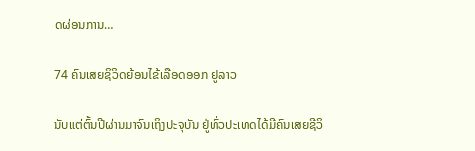ດຜ່ອນການ…

74 ຄົນເສຍຊິວິດຍ້ອນໄຂ້ເລືອດອອກ ຢູລາວ

ນັບແຕ່ຕົ້ນປີຜ່ານມາຈົນເຖິງປະຈຸບັນ ຢູ່ທົ່ວປະເທດໄດ້ມີຄົນເສຍຊີວິ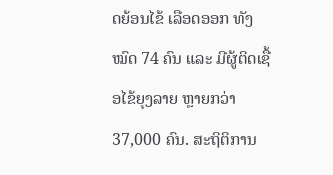ດຍ້ອນໄຂ້ ເລືອດອອກ ທັງໝົດ 74 ຄົນ ແລະ ມີຜູ້ຕິດເຊື້ອໄຂ້ຍຸງລາຍ ຫຼາຍກວ່າ 37,000 ຄົນ. ສະຖິຕິການ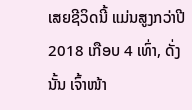ເສຍຊີວິດນີ້ ແມ່ນສູງກວ່າປີ 2018 ເກືອບ 4 ເທົ່າ, ດັ່ງນັ້ນ ເຈົ້າໜ້າ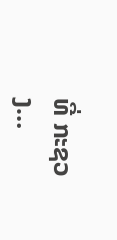ທີ່ ກະຊວງ…